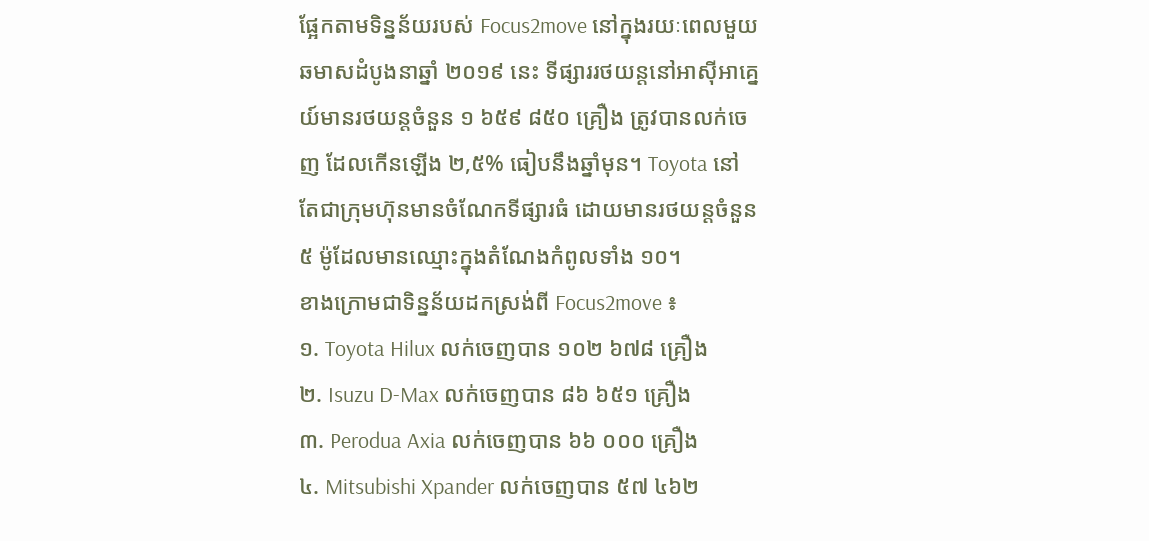ផ្អែកតាមទិន្នន័យរបស់ Focus2move នៅក្នុងរយៈពេលមួយឆមាសដំបូងនាឆ្នាំ ២០១៩ នេះ ទីផ្សាររថយន្តនៅអាស៊ីអាគ្នេយ៍មានរថយន្តចំនួន ១ ៦៥៩ ៨៥០ គ្រឿង ត្រូវបានលក់ចេញ ដែលកើនឡើង ២,៥% ធៀបនឹងឆ្នាំមុន។ Toyota នៅតែជាក្រុមហ៊ុនមានចំណែកទីផ្សារធំ ដោយមានរថយន្តចំនួន ៥ ម៉ូដែលមានឈ្មោះក្នុងតំណែងកំពូលទាំង ១០។
ខាងក្រោមជាទិន្នន័យដកស្រង់ពី Focus2move ៖
១. Toyota Hilux លក់ចេញបាន ១០២ ៦៧៨ គ្រឿង
២. Isuzu D-Max លក់ចេញបាន ៨៦ ៦៥១ គ្រឿង
៣. Perodua Axia លក់ចេញបាន ៦៦ ០០០ គ្រឿង
៤. Mitsubishi Xpander លក់ចេញបាន ៥៧ ៤៦២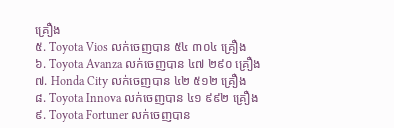គ្រឿង
៥. Toyota Vios លក់ចេញបាន ៥៤ ៣០៤ គ្រឿង
៦. Toyota Avanza លក់ចេញបាន ៤៧ ២៩០ គ្រឿង
៧. Honda City លក់ចេញបាន ៤២ ៥១២ គ្រឿង
៨. Toyota Innova លក់ចេញបាន ៤១ ៩៩២ គ្រឿង
៩. Toyota Fortuner លក់ចេញបាន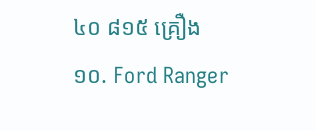៤០ ៨១៥ គ្រឿង
១០. Ford Ranger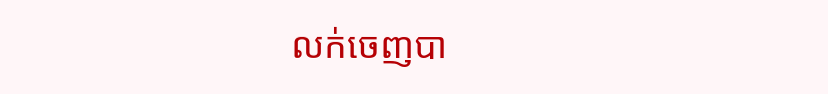លក់ចេញបា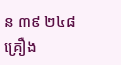ន ៣៩ ២៤៨ គ្រឿង